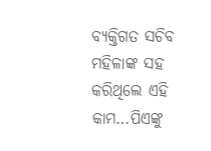ବ୍ୟକ୍ତିଗତ ସଚିବ ମହିଳାଙ୍କ ସହ କରିଥିଲେ ଏହି କାମ…ପିଏଙ୍କୁ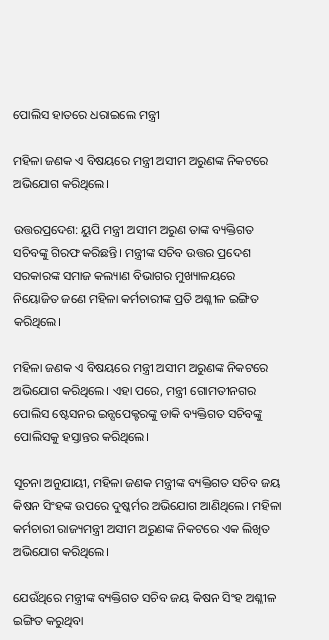ପୋଲିସ ହାତରେ ଧରାଇଲେ ମନ୍ତ୍ରୀ

ମହିଳା ଜଣକ ଏ ବିଷୟରେ ମନ୍ତ୍ରୀ ଅସୀମ ଅରୁଣଙ୍କ ନିକଟରେ ଅଭିଯୋଗ କରିଥିଲେ।

ଉତ୍ତରପ୍ରଦେଶ: ୟୁପି ମନ୍ତ୍ରୀ ଅସୀମ ଅରୁଣ ତାଙ୍କ ବ୍ୟକ୍ତିଗତ ସଚିବଙ୍କୁ ଗିରଫ କରିଛନ୍ତି। ମନ୍ତ୍ରୀଙ୍କ ସଚିବ ଉତ୍ତର ପ୍ରଦେଶ ସରକାରଙ୍କ ସମାଜ କଲ୍ୟାଣ ବିଭାଗର ମୁଖ୍ୟାଳୟରେ ନିୟୋଜିତ ଜଣେ ମହିଳା କର୍ମଚାରୀଙ୍କ ପ୍ରତି ଅଶ୍ଳୀଳ ଇଙ୍ଗିତ କରିଥିଲେ।

ମହିଳା ଜଣକ ଏ ବିଷୟରେ ମନ୍ତ୍ରୀ ଅସୀମ ଅରୁଣଙ୍କ ନିକଟରେ ଅଭିଯୋଗ କରିଥିଲେ। ଏହା ପରେ, ମନ୍ତ୍ରୀ ଗୋମତୀନଗର ପୋଲିସ ଷ୍ଟେସନର ଇନ୍ସପେକ୍ଟରଙ୍କୁ ଡାକି ବ୍ୟକ୍ତିଗତ ସଚିବଙ୍କୁ ପୋଲିସକୁ ହସ୍ତାନ୍ତର କରିଥିଲେ।

ସୂଚନା ଅନୁଯାୟୀ, ମହିଳା ଜଣକ ମନ୍ତ୍ରୀଙ୍କ ବ୍ୟକ୍ତିଗତ ସଚିବ ଜୟ କିଷନ ସିଂହଙ୍କ ଉପରେ ଦୁଷ୍କର୍ମର ଅଭିଯୋଗ ଆଣିଥିଲେ। ମହିଳା କର୍ମଚାରୀ ରାଜ୍ୟମନ୍ତ୍ରୀ ଅସୀମ ଅରୁଣଙ୍କ ନିକଟରେ ଏକ ଲିଖିତ ଅଭିଯୋଗ କରିଥିଲେ।

ଯେଉଁଥିରେ ମନ୍ତ୍ରୀଙ୍କ ବ୍ୟକ୍ତିଗତ ସଚିବ ଜୟ କିଷନ ସିଂହ ଅଶ୍ଳୀଳ ଇଙ୍ଗିତ କରୁଥିବା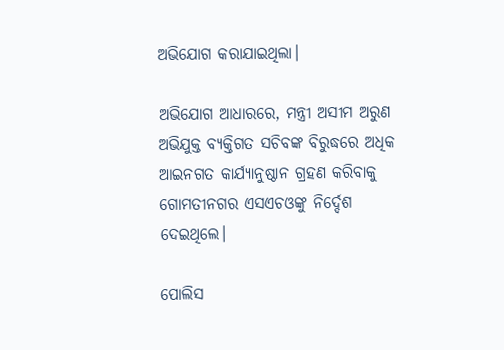ଅଭିଯୋଗ କରାଯାଇଥିଲା।

ଅଭିଯୋଗ ଆଧାରରେ, ମନ୍ତ୍ରୀ ଅସୀମ ଅରୁଣ ଅଭିଯୁକ୍ତ ବ୍ୟକ୍ତିଗତ ସଚିବଙ୍କ ବିରୁଦ୍ଧରେ ଅଧିକ ଆଇନଗତ କାର୍ଯ୍ୟାନୁଷ୍ଠାନ ଗ୍ରହଣ କରିବାକୁ ଗୋମତୀନଗର ଏସଏଚଓଙ୍କୁ ନିର୍ଦ୍ଦେଶ ଦେଇଥିଲେ।

ପୋଲିସ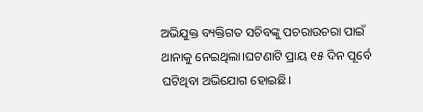ଅଭିଯୁକ୍ତ ବ୍ୟକ୍ତିଗତ ସଚିବଙ୍କୁ ପଚରାଉଚରା ପାଇଁ ଥାନାକୁ ନେଇଥିଲା।ଘଟଣାଟି ପ୍ରାୟ ୧୫ ଦିନ ପୂର୍ବେ ଘଟିଥିବା ଅଭିଯୋଗ ହୋଇଛି।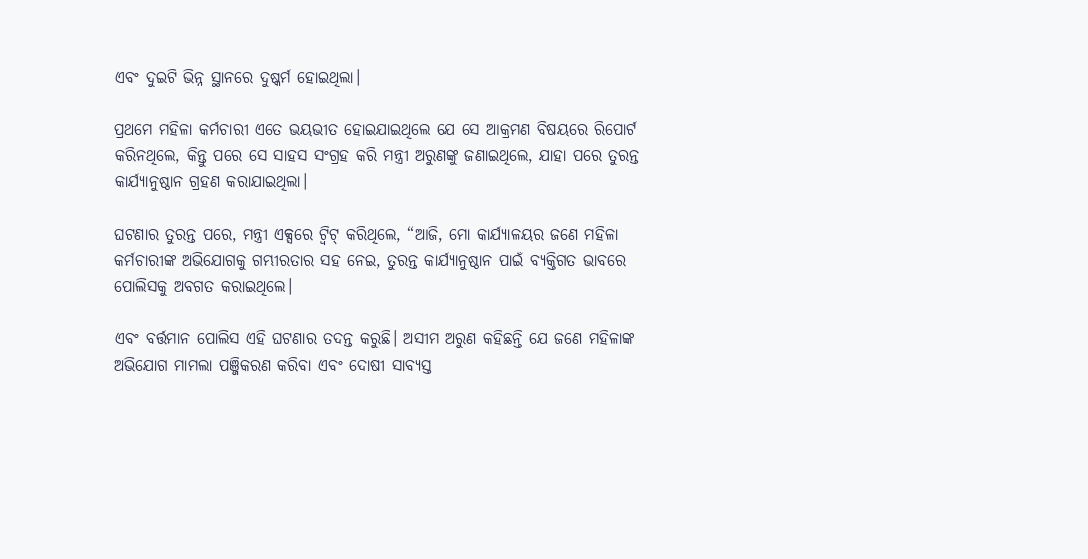ଏବଂ ଦୁଇଟି ଭିନ୍ନ ସ୍ଥାନରେ ଦୁଷ୍କର୍ମ ହୋଇଥିଲା।

ପ୍ରଥମେ ମହିଳା କର୍ମଚାରୀ ଏତେ ଭୟଭୀତ ହୋଇଯାଇଥିଲେ ଯେ ସେ ଆକ୍ରମଣ ବିଷୟରେ ରିପୋର୍ଟ କରିନଥିଲେ, କିନ୍ତୁ ପରେ ସେ ସାହସ ସଂଗ୍ରହ କରି ମନ୍ତ୍ରୀ ଅରୁଣଙ୍କୁ ଜଣାଇଥିଲେ, ଯାହା ପରେ ତୁରନ୍ତ କାର୍ଯ୍ୟାନୁଷ୍ଠାନ ଗ୍ରହଣ କରାଯାଇଥିଲା।

ଘଟଣାର ତୁରନ୍ତ ପରେ, ମନ୍ତ୍ରୀ ଏକ୍ସରେ ଟ୍ୱିଟ୍ କରିଥିଲେ, “ଆଜି, ମୋ କାର୍ଯ୍ୟାଳୟର ଜଣେ ମହିଳା କର୍ମଚାରୀଙ୍କ ଅଭିଯୋଗକୁ ଗମ୍ଭୀରତାର ସହ ନେଇ, ତୁରନ୍ତ କାର୍ଯ୍ୟାନୁଷ୍ଠାନ ପାଇଁ ବ୍ୟକ୍ତିଗତ ଭାବରେ ପୋଲିସକୁ ଅବଗତ କରାଇଥିଲେ।

ଏବଂ ବର୍ତ୍ତମାନ ପୋଲିସ ଏହି ଘଟଣାର ତଦନ୍ତ କରୁଛି। ଅସୀମ ଅରୁଣ କହିଛନ୍ତି ଯେ ଜଣେ ମହିଳାଙ୍କ ଅଭିଯୋଗ ମାମଲା ପଞ୍ଜିକରଣ କରିବା ଏବଂ ଦୋଷୀ ସାବ୍ୟସ୍ତ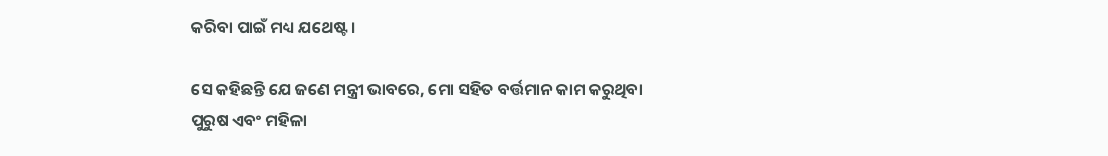କରିବା ପାଇଁ ମଧ୍ୟ ଯଥେଷ୍ଟ।

ସେ କହିଛନ୍ତି ଯେ ଜଣେ ମନ୍ତ୍ରୀ ଭାବରେ, ମୋ ସହିତ ବର୍ତ୍ତମାନ କାମ କରୁଥିବା ପୁରୁଷ ଏବଂ ମହିଳା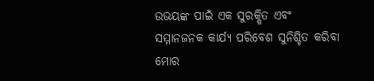ଉଭୟଙ୍କ ପାଇଁ ଏକ ସୁରକ୍ଷିତ ଏବଂ ସମ୍ମାନଜନକ କାର୍ଯ୍ୟ ପରିବେଶ ସୁନିଶ୍ଚିତ କରିବା ମୋର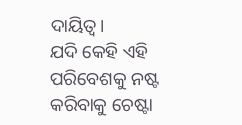ଦାୟିତ୍ୱ।
ଯଦି କେହି ଏହି ପରିବେଶକୁ ନଷ୍ଟ କରିବାକୁ ଚେଷ୍ଟା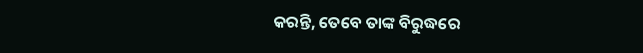କରନ୍ତି, ତେବେ ତାଙ୍କ ବିରୁଦ୍ଧରେ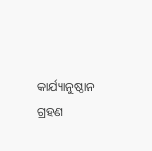କାର୍ଯ୍ୟାନୁଷ୍ଠାନ ଗ୍ରହଣ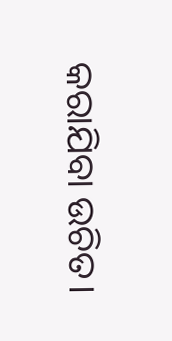କରାଯିବା ଉଚିତ।